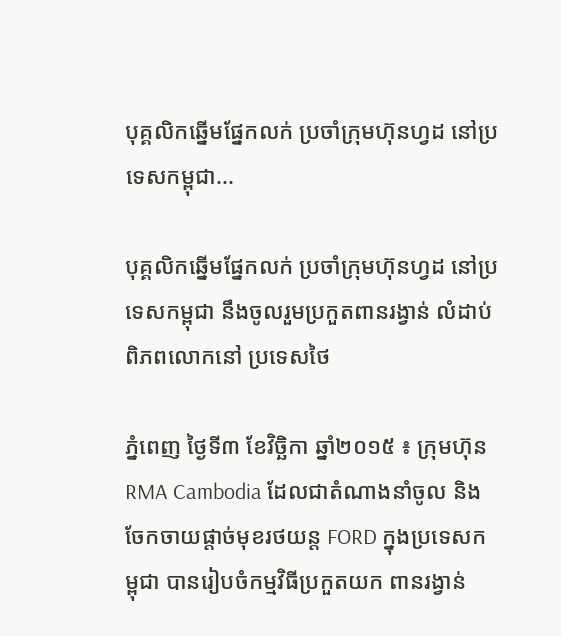បុគ្គលិកឆ្នើមផ្នែកលក់ ប្រចាំក្រុមហ៊ុនហ្វដ នៅប្រទេសកម្ពុជា...

បុគ្គលិកឆ្នើមផ្នែកលក់ ប្រចាំក្រុមហ៊ុនហ្វដ នៅប្រទេសកម្ពុជា នឹងចូលរួមប្រកួតពានរង្វាន់ លំដាប់ពិភពលោកនៅ ប្រទេសថៃ

ភ្នំពេញ ថ្ងៃទី៣ ខែវិច្ឆិកា ឆ្នាំ២០១៥ ៖ ក្រុមហ៊ុន RMA Cambodia ដែលជាតំណាងនាំចូល និងចែកចាយផ្តាច់មុខរថយន្ត FORD ក្នុងប្រទេសកម្ពុជា បានរៀបចំកម្មវិធីប្រកួតយក ពានរង្វាន់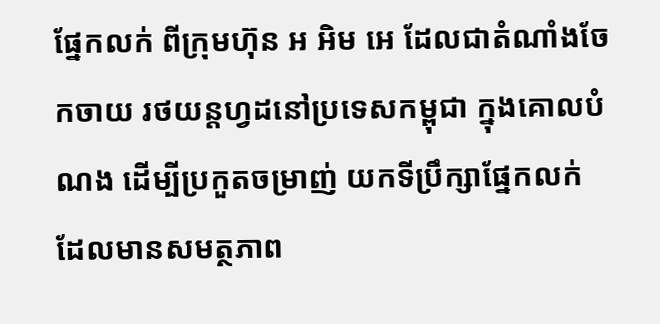ផ្នែកលក់ ពីក្រុមហ៊ុន អ អិម អេ ដែលជាតំណាំងចែកចាយ រថយន្តហ្វដនៅប្រទេសកម្ពុជា ក្នុងគោលបំណង ដើម្បីប្រកួតចម្រាញ់ យកទីប្រឹក្សាផ្នែកលក់ ដែលមានសមត្ថភាព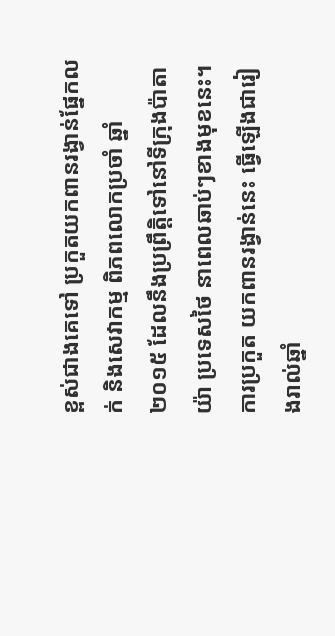ខ្ពស់ជាងគេទៅ ប្រកួតយកពានរង្វាន់ផ្នែកលក់ និងសេវាកម្ម ពិភពលោកប្រចាំ ឆ្នាំ ២០១៥ ដែលនឹងប្រព្រឹត្តិទៅនៅទីក្រុងប៉ាតាយ៉ា ប្រទេសថៃ នាពេលឆាប់ៗខាងមុខនេះ។ ការប្រកួត យកពានរង្វាន់នេះ ធ្វើឡើងជារៀងរាល់ឆ្នាំ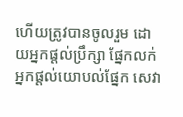ហើយត្រូវបានចូលរួម ដោយអ្នកផ្តល់ប្រឹក្សា ផ្នែកលក់ អ្នកផ្តល់យោបល់ផ្នែក សេវា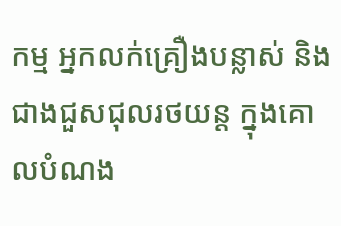កម្ម អ្នកលក់គ្រឿងបន្លាស់ និង ជាងជួសជុលរថយន្ត ក្នុងគោលបំណង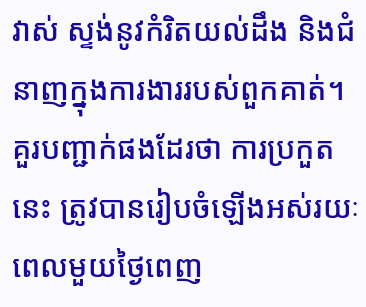វាស់ ស្ទង់នូវកំរិតយល់ដឹង និងជំនាញក្នុងការងាររបស់ពួកគាត់។
គួរបញ្ជាក់ផងដែរថា ការប្រកួតនេះ ត្រូវបានរៀបចំឡើងអស់រយៈពេលមួយថ្ងៃពេញ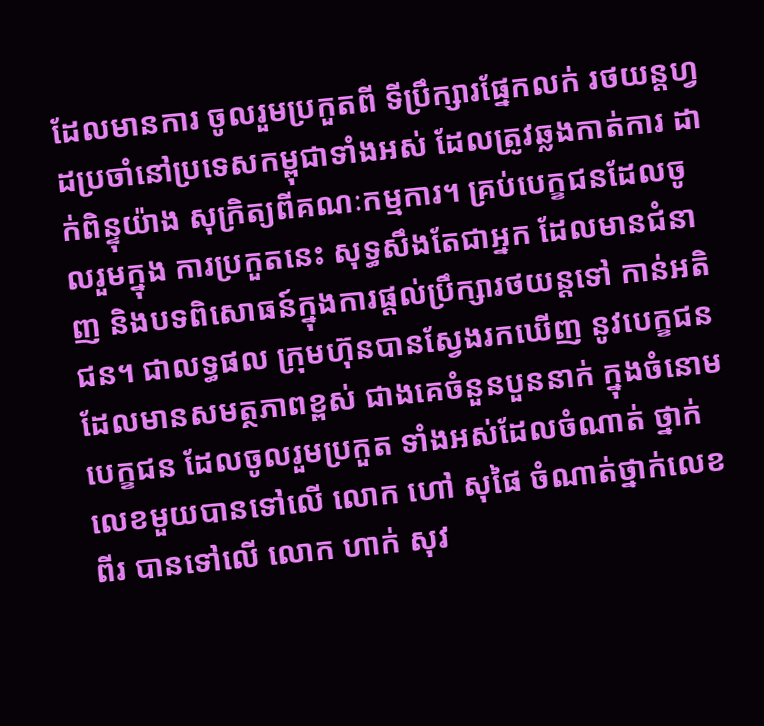ដែលមានការ ចូលរួមប្រកួតពី ទីប្រឹក្សារផ្នែកលក់ រថយន្តហ្វដប្រចាំនៅប្រទេសកម្ពុជាទាំងអស់ ដែលត្រូវឆ្លងកាត់ការ ដាក់ពិន្ទុយ៉ាង សុក្រិត្យពីគណៈកម្មការ។ គ្រប់បេក្ខជនដែលចូលរួមក្នុង ការប្រកួតនេះ សុទ្ធសឹងតែជាអ្នក ដែលមានជំនាញ និងបទពិសោធន៍ក្នុងការផ្តល់ប្រឹក្សារថយន្តទៅ កាន់អតិជន។ ជាលទ្ធផល ក្រុមហ៊ុនបានស្វែងរកឃើញ នូវបេក្ខជនដែលមានសមត្ថភាពខ្ពស់ ជាងគេចំនួនបួននាក់ ក្នុងចំនោមបេក្ខជន ដែលចូលរួមប្រកួត ទាំងអស់ដែលចំណាត់ ថ្នាក់លេខមួយបានទៅលើ លោក ហៅ សុផៃ ចំណាត់ថ្នាក់លេខពីរ បានទៅលើ លោក ហាក់ សុវ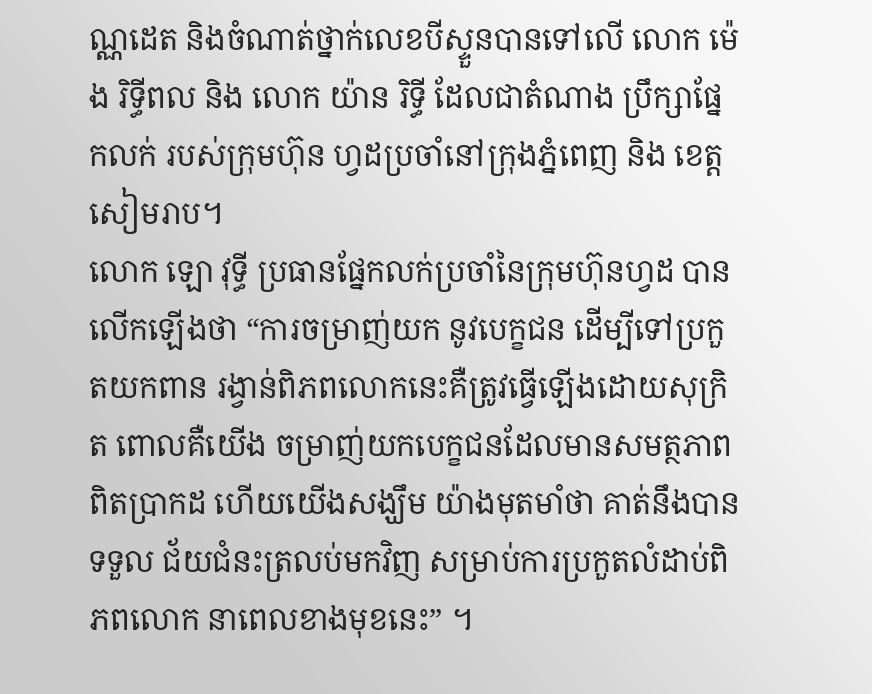ណ្ណដេត និងចំណាត់ថ្នាក់លេខបីស្ទួនបានទៅលើ លោក ម៉េង រិទ្ធីពល និង លោក យ៉ាន រិទ្ធី ដែលជាតំណាង ប្រឹក្សាផ្នែកលក់ របស់ក្រុមហ៊ុន ហ្វដប្រចាំនៅក្រុងភ្នំពេញ និង ខេត្តសៀមរាប។
លោក ឡោ វុទ្ធី ប្រធានផ្នែកលក់ប្រចាំនៃក្រុមហ៊ុនហ្វដ បានលើកឡើងថា “ការចម្រាញ់យក នូវបេក្ខជន ដើម្បីទៅប្រកួតយកពាន រង្វាន់ពិភពលោកនេះគឺត្រូវធ្វើឡើងដោយសុក្រិត ពោលគឺយើង ចម្រាញ់យកបេក្ខជនដែលមានសមត្ថភាព ពិតប្រាកដ ហើយយើងសង្ឃឹម យ៉ាងមុតមាំថា គាត់នឹងបានទទួល ជ័យជំនះត្រលប់មកវិញ សម្រាប់ការប្រកួតលំដាប់ពិភពលោក នាពេលខាងមុខនេះ” ។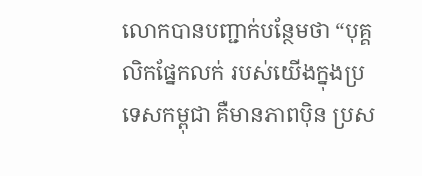លោកបានបញ្ជាក់បន្ថែមថា “បុគ្គលិកផ្នែកលក់ របស់យើងក្នុងប្រទេសកម្ពុជា គឺមានភាពប៉ិន ប្រស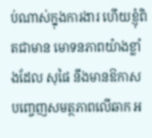ប់ណាស់ក្នុងការងារ ហើយខ្ញុំពិតជាមាន មោទនភាពយ៉ាងខ្លាំងដែល សុផៃ នឹងមានឱកាស បញ្ចេញសមត្ថភាពលើឆាក អ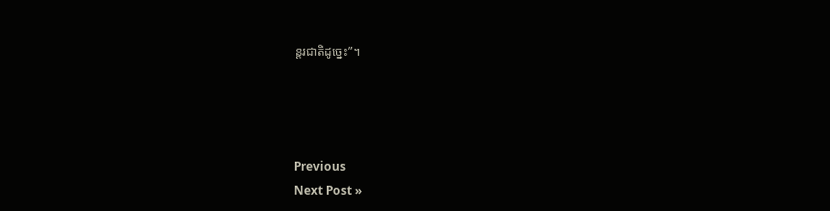ន្តរជាតិដូច្នេះ”។




Previous
Next Post »